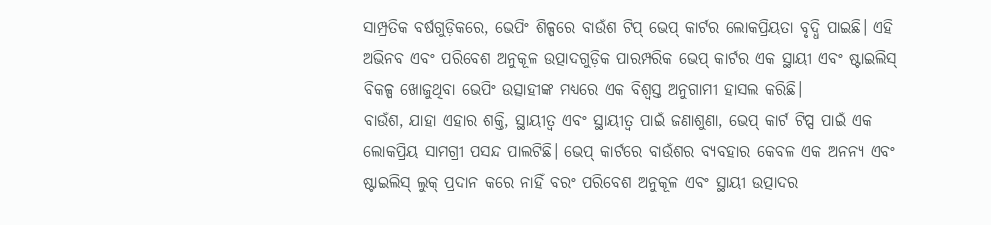ସାମ୍ପ୍ରତିକ ବର୍ଷଗୁଡ଼ିକରେ, ଭେପିଂ ଶିଳ୍ପରେ ବାଉଁଶ ଟିପ୍ ଭେପ୍ କାର୍ଟର ଲୋକପ୍ରିୟତା ବୃଦ୍ଧି ପାଇଛି। ଏହି ଅଭିନବ ଏବଂ ପରିବେଶ ଅନୁକୂଳ ଉତ୍ପାଦଗୁଡ଼ିକ ପାରମ୍ପରିକ ଭେପ୍ କାର୍ଟର ଏକ ସ୍ଥାୟୀ ଏବଂ ଷ୍ଟାଇଲିସ୍ ବିକଳ୍ପ ଖୋଜୁଥିବା ଭେପିଂ ଉତ୍ସାହୀଙ୍କ ମଧ୍ୟରେ ଏକ ବିଶ୍ୱସ୍ତ ଅନୁଗାମୀ ହାସଲ କରିଛି।
ବାଉଁଶ, ଯାହା ଏହାର ଶକ୍ତି, ସ୍ଥାୟୀତ୍ୱ ଏବଂ ସ୍ଥାୟୀତ୍ୱ ପାଇଁ ଜଣାଶୁଣା, ଭେପ୍ କାର୍ଟ ଟିପ୍ସ ପାଇଁ ଏକ ଲୋକପ୍ରିୟ ସାମଗ୍ରୀ ପସନ୍ଦ ପାଲଟିଛି। ଭେପ୍ କାର୍ଟରେ ବାଉଁଶର ବ୍ୟବହାର କେବଳ ଏକ ଅନନ୍ୟ ଏବଂ ଷ୍ଟାଇଲିସ୍ ଲୁକ୍ ପ୍ରଦାନ କରେ ନାହିଁ ବରଂ ପରିବେଶ ଅନୁକୂଳ ଏବଂ ସ୍ଥାୟୀ ଉତ୍ପାଦର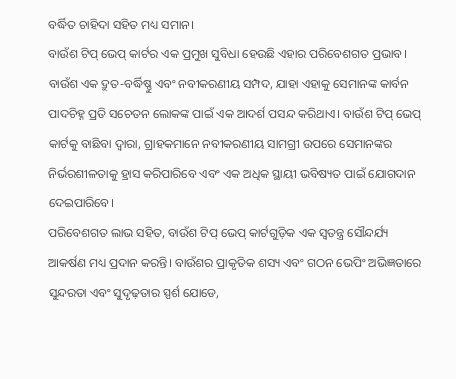ବର୍ଦ୍ଧିତ ଚାହିଦା ସହିତ ମଧ୍ୟ ସମାନ।
ବାଉଁଶ ଟିପ୍ ଭେପ୍ କାର୍ଟର ଏକ ପ୍ରମୁଖ ସୁବିଧା ହେଉଛି ଏହାର ପରିବେଶଗତ ପ୍ରଭାବ। ବାଉଁଶ ଏକ ଦ୍ରୁତ-ବର୍ଦ୍ଧିଷ୍ଣୁ ଏବଂ ନବୀକରଣୀୟ ସମ୍ପଦ, ଯାହା ଏହାକୁ ସେମାନଙ୍କ କାର୍ବନ ପାଦଚିହ୍ନ ପ୍ରତି ସଚେତନ ଲୋକଙ୍କ ପାଇଁ ଏକ ଆଦର୍ଶ ପସନ୍ଦ କରିଥାଏ। ବାଉଁଶ ଟିପ୍ ଭେପ୍ କାର୍ଟକୁ ବାଛିବା ଦ୍ୱାରା, ଗ୍ରାହକମାନେ ନବୀକରଣୀୟ ସାମଗ୍ରୀ ଉପରେ ସେମାନଙ୍କର ନିର୍ଭରଶୀଳତାକୁ ହ୍ରାସ କରିପାରିବେ ଏବଂ ଏକ ଅଧିକ ସ୍ଥାୟୀ ଭବିଷ୍ୟତ ପାଇଁ ଯୋଗଦାନ ଦେଇପାରିବେ।
ପରିବେଶଗତ ଲାଭ ସହିତ, ବାଉଁଶ ଟିପ୍ ଭେପ୍ କାର୍ଟଗୁଡ଼ିକ ଏକ ସ୍ୱତନ୍ତ୍ର ସୌନ୍ଦର୍ଯ୍ୟ ଆକର୍ଷଣ ମଧ୍ୟ ପ୍ରଦାନ କରନ୍ତି। ବାଉଁଶର ପ୍ରାକୃତିକ ଶସ୍ୟ ଏବଂ ଗଠନ ଭେପିଂ ଅଭିଜ୍ଞତାରେ ସୁନ୍ଦରତା ଏବଂ ସୁଦୃଢ଼ତାର ସ୍ପର୍ଶ ଯୋଡେ,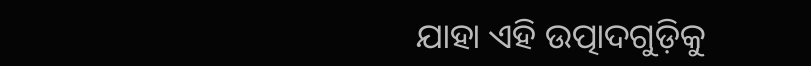ଯାହା ଏହି ଉତ୍ପାଦଗୁଡ଼ିକୁ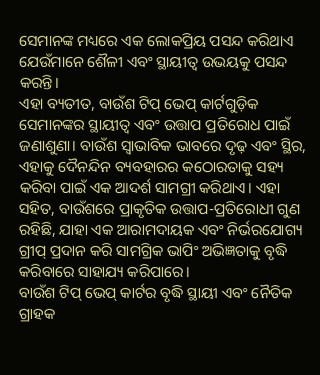ସେମାନଙ୍କ ମଧ୍ୟରେ ଏକ ଲୋକପ୍ରିୟ ପସନ୍ଦ କରିଥାଏ ଯେଉଁମାନେ ଶୈଳୀ ଏବଂ ସ୍ଥାୟୀତ୍ୱ ଉଭୟକୁ ପସନ୍ଦ କରନ୍ତି।
ଏହା ବ୍ୟତୀତ, ବାଉଁଶ ଟିପ୍ ଭେପ୍ କାର୍ଟଗୁଡ଼ିକ ସେମାନଙ୍କର ସ୍ଥାୟୀତ୍ୱ ଏବଂ ଉତ୍ତାପ ପ୍ରତିରୋଧ ପାଇଁ ଜଣାଶୁଣା। ବାଉଁଶ ସ୍ୱାଭାବିକ ଭାବରେ ଦୃଢ଼ ଏବଂ ସ୍ଥିର, ଏହାକୁ ଦୈନନ୍ଦିନ ବ୍ୟବହାରର କଠୋରତାକୁ ସହ୍ୟ କରିବା ପାଇଁ ଏକ ଆଦର୍ଶ ସାମଗ୍ରୀ କରିଥାଏ। ଏହା ସହିତ, ବାଉଁଶରେ ପ୍ରାକୃତିକ ଉତ୍ତାପ-ପ୍ରତିରୋଧୀ ଗୁଣ ରହିଛି, ଯାହା ଏକ ଆରାମଦାୟକ ଏବଂ ନିର୍ଭରଯୋଗ୍ୟ ଗ୍ରୀପ୍ ପ୍ରଦାନ କରି ସାମଗ୍ରିକ ଭାପିଂ ଅଭିଜ୍ଞତାକୁ ବୃଦ୍ଧି କରିବାରେ ସାହାଯ୍ୟ କରିପାରେ।
ବାଉଁଶ ଟିପ୍ ଭେପ୍ କାର୍ଟର ବୃଦ୍ଧି ସ୍ଥାୟୀ ଏବଂ ନୈତିକ ଗ୍ରାହକ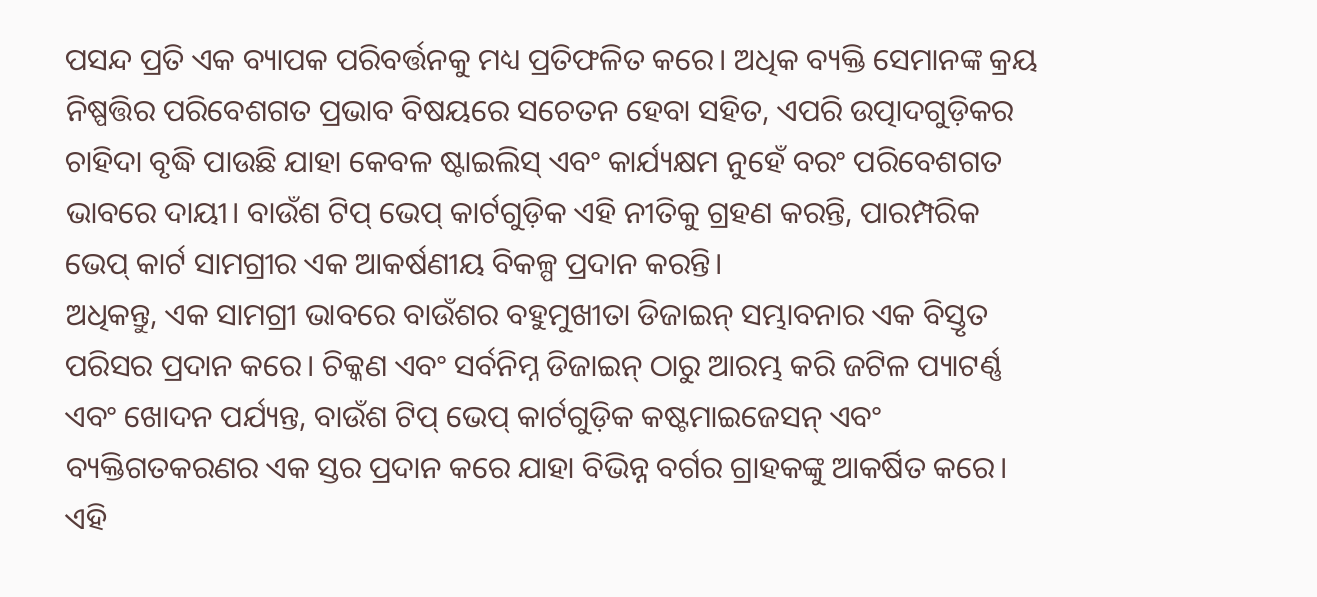ପସନ୍ଦ ପ୍ରତି ଏକ ବ୍ୟାପକ ପରିବର୍ତ୍ତନକୁ ମଧ୍ୟ ପ୍ରତିଫଳିତ କରେ। ଅଧିକ ବ୍ୟକ୍ତି ସେମାନଙ୍କ କ୍ରୟ ନିଷ୍ପତ୍ତିର ପରିବେଶଗତ ପ୍ରଭାବ ବିଷୟରେ ସଚେତନ ହେବା ସହିତ, ଏପରି ଉତ୍ପାଦଗୁଡ଼ିକର ଚାହିଦା ବୃଦ୍ଧି ପାଉଛି ଯାହା କେବଳ ଷ୍ଟାଇଲିସ୍ ଏବଂ କାର୍ଯ୍ୟକ୍ଷମ ନୁହେଁ ବରଂ ପରିବେଶଗତ ଭାବରେ ଦାୟୀ। ବାଉଁଶ ଟିପ୍ ଭେପ୍ କାର୍ଟଗୁଡ଼ିକ ଏହି ନୀତିକୁ ଗ୍ରହଣ କରନ୍ତି, ପାରମ୍ପରିକ ଭେପ୍ କାର୍ଟ ସାମଗ୍ରୀର ଏକ ଆକର୍ଷଣୀୟ ବିକଳ୍ପ ପ୍ରଦାନ କରନ୍ତି।
ଅଧିକନ୍ତୁ, ଏକ ସାମଗ୍ରୀ ଭାବରେ ବାଉଁଶର ବହୁମୁଖୀତା ଡିଜାଇନ୍ ସମ୍ଭାବନାର ଏକ ବିସ୍ତୃତ ପରିସର ପ୍ରଦାନ କରେ। ଚିକ୍କଣ ଏବଂ ସର୍ବନିମ୍ନ ଡିଜାଇନ୍ ଠାରୁ ଆରମ୍ଭ କରି ଜଟିଳ ପ୍ୟାଟର୍ଣ୍ଣ ଏବଂ ଖୋଦନ ପର୍ଯ୍ୟନ୍ତ, ବାଉଁଶ ଟିପ୍ ଭେପ୍ କାର୍ଟଗୁଡ଼ିକ କଷ୍ଟମାଇଜେସନ୍ ଏବଂ ବ୍ୟକ୍ତିଗତକରଣର ଏକ ସ୍ତର ପ୍ରଦାନ କରେ ଯାହା ବିଭିନ୍ନ ବର୍ଗର ଗ୍ରାହକଙ୍କୁ ଆକର୍ଷିତ କରେ। ଏହି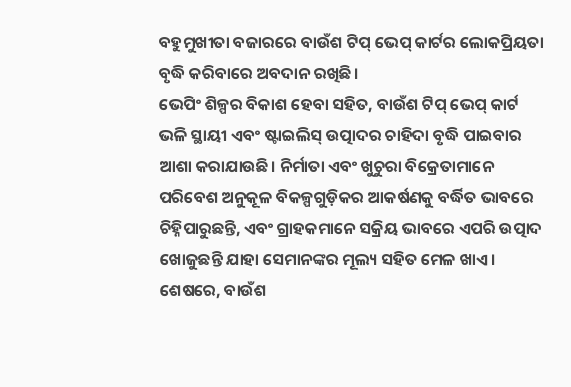ବହୁମୁଖୀତା ବଜାରରେ ବାଉଁଶ ଟିପ୍ ଭେପ୍ କାର୍ଟର ଲୋକପ୍ରିୟତା ବୃଦ୍ଧି କରିବାରେ ଅବଦାନ ରଖିଛି।
ଭେପିଂ ଶିଳ୍ପର ବିକାଶ ହେବା ସହିତ, ବାଉଁଶ ଟିପ୍ ଭେପ୍ କାର୍ଟ ଭଳି ସ୍ଥାୟୀ ଏବଂ ଷ୍ଟାଇଲିସ୍ ଉତ୍ପାଦର ଚାହିଦା ବୃଦ୍ଧି ପାଇବାର ଆଶା କରାଯାଉଛି। ନିର୍ମାତା ଏବଂ ଖୁଚୁରା ବିକ୍ରେତାମାନେ ପରିବେଶ ଅନୁକୂଳ ବିକଳ୍ପଗୁଡ଼ିକର ଆକର୍ଷଣକୁ ବର୍ଦ୍ଧିତ ଭାବରେ ଚିହ୍ନିପାରୁଛନ୍ତି, ଏବଂ ଗ୍ରାହକମାନେ ସକ୍ରିୟ ଭାବରେ ଏପରି ଉତ୍ପାଦ ଖୋଜୁଛନ୍ତି ଯାହା ସେମାନଙ୍କର ମୂଲ୍ୟ ସହିତ ମେଳ ଖାଏ।
ଶେଷରେ, ବାଉଁଶ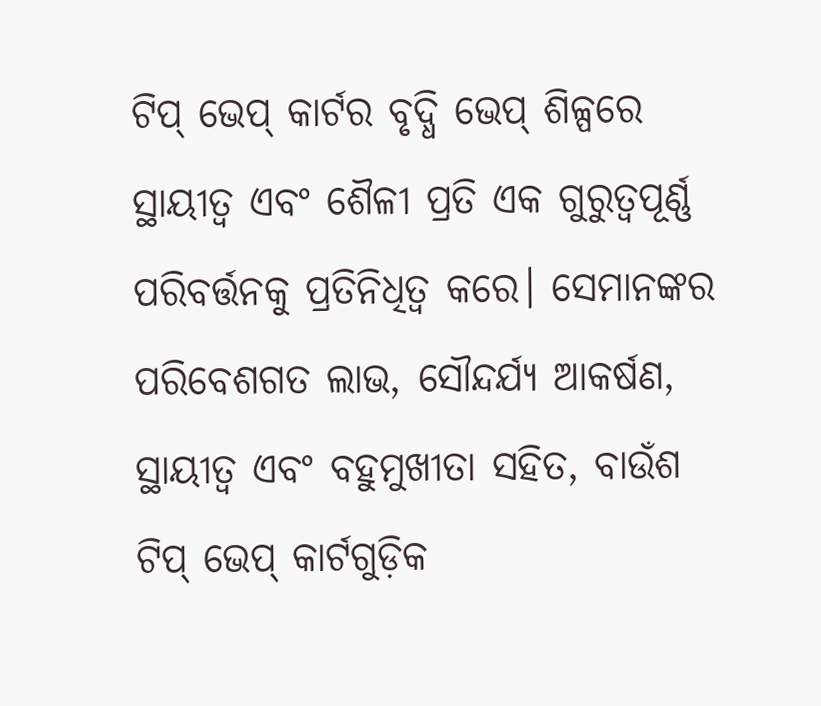ଟିପ୍ ଭେପ୍ କାର୍ଟର ବୃଦ୍ଧି ଭେପ୍ ଶିଳ୍ପରେ ସ୍ଥାୟୀତ୍ୱ ଏବଂ ଶୈଳୀ ପ୍ରତି ଏକ ଗୁରୁତ୍ୱପୂର୍ଣ୍ଣ ପରିବର୍ତ୍ତନକୁ ପ୍ରତିନିଧିତ୍ୱ କରେ। ସେମାନଙ୍କର ପରିବେଶଗତ ଲାଭ, ସୌନ୍ଦର୍ଯ୍ୟ ଆକର୍ଷଣ, ସ୍ଥାୟୀତ୍ୱ ଏବଂ ବହୁମୁଖୀତା ସହିତ, ବାଉଁଶ ଟିପ୍ ଭେପ୍ କାର୍ଟଗୁଡ଼ିକ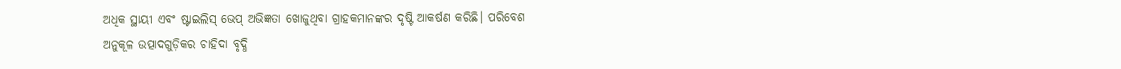ଅଧିକ ସ୍ଥାୟୀ ଏବଂ ଷ୍ଟାଇଲିସ୍ ଭେପ୍ ଅଭିଜ୍ଞତା ଖୋଜୁଥିବା ଗ୍ରାହକମାନଙ୍କର ଦୃଷ୍ଟି ଆକର୍ଷଣ କରିଛି। ପରିବେଶ ଅନୁକୂଳ ଉତ୍ପାଦଗୁଡ଼ିକର ଚାହିଦା ବୃଦ୍ଧି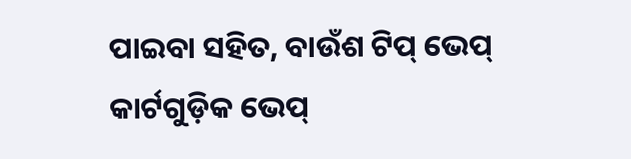ପାଇବା ସହିତ, ବାଉଁଶ ଟିପ୍ ଭେପ୍ କାର୍ଟଗୁଡ଼ିକ ଭେପ୍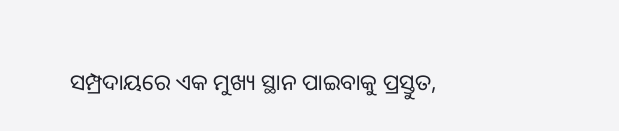ସମ୍ପ୍ରଦାୟରେ ଏକ ମୁଖ୍ୟ ସ୍ଥାନ ପାଇବାକୁ ପ୍ରସ୍ତୁତ,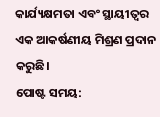କାର୍ଯ୍ୟକ୍ଷମତା ଏବଂ ସ୍ଥାୟୀତ୍ୱର ଏକ ଆକର୍ଷଣୀୟ ମିଶ୍ରଣ ପ୍ରଦାନ କରୁଛି।
ପୋଷ୍ଟ ସମୟ: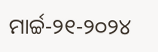ମାର୍ଚ୍ଚ-୨୧-୨୦୨୪